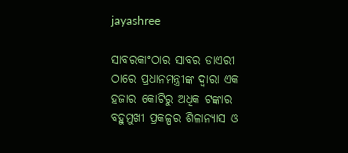jayashree

ସାବରକାଂଠାର ସାବର ଡାଏରୀ ଠାରେ ପ୍ରଧାନମନ୍ତ୍ରୀଙ୍କ ଦ୍ୱାରା ଏକ ହଜାର କୋଟିରୁ ଅଧିକ ଟଙ୍କାର ବହୁମୁଖୀ ପ୍ରକଳ୍ପର ଶିଳାନ୍ୟାସ ଓ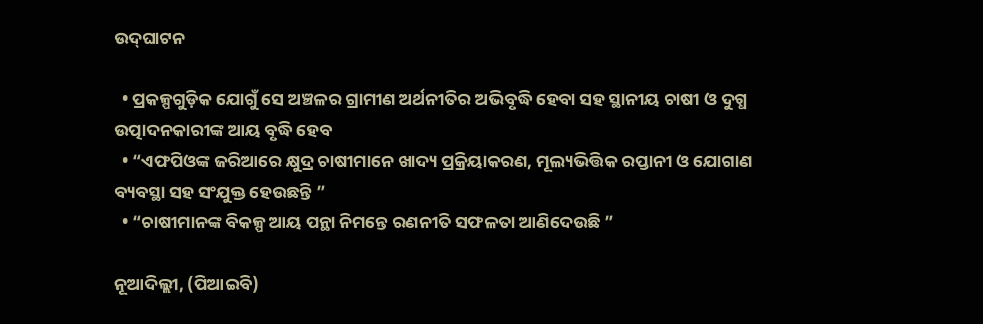ଉଦ୍‌ଘାଟନ

  • ପ୍ରକଳ୍ପଗୁଡ଼ିକ ଯୋଗୁଁ ସେ ଅଞ୍ଚଳର ଗ୍ରାମୀଣ ଅର୍ଥନୀତିର ଅଭିବୃଦ୍ଧି ହେବା ସହ ସ୍ଥାନୀୟ ଚାଷୀ ଓ ଦୁଗ୍ଧ ଉତ୍ପାଦନକାରୀଙ୍କ ଆୟ ବୃଦ୍ଧି ହେବ
  • “ଏଫପିଓଙ୍କ ଜରିଆରେ କ୍ଷୁଦ୍ର ଚାଷୀମାନେ ଖାଦ୍ୟ ପ୍ରକ୍ରିୟାକରଣ, ମୂଲ୍ୟଭିତ୍ତିକ ରପ୍ତାନୀ ଓ ଯୋଗାଣ ବ୍ୟବସ୍ଥା ସହ ସଂଯୁକ୍ତ ହେଉଛନ୍ତି ”
  • “ଚାଷୀମାନଙ୍କ ବିକଳ୍ପ ଆୟ ପନ୍ଥା ନିମନ୍ତେ ରଣନୀତି ସଫଳତା ଆଣିଦେଉଛି ”

ନୂଆଦିଲ୍ଲୀ, (ପିଆଇବି)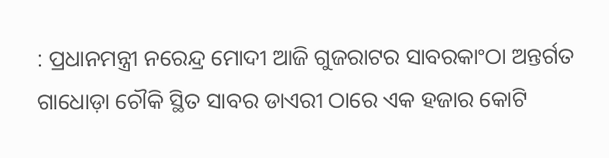: ପ୍ରଧାନମନ୍ତ୍ରୀ ନରେନ୍ଦ୍ର ମୋଦୀ ଆଜି ଗୁଜରାଟର ସାବରକାଂଠା ଅନ୍ତର୍ଗତ ଗାଧୋଡ଼ା ଚୌକି ସ୍ଥିତ ସାବର ଡାଏରୀ ଠାରେ ଏକ ହଜାର କୋଟି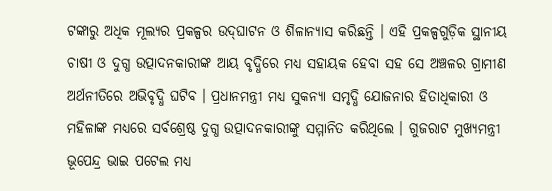ଟଙ୍କାରୁ ଅଧିକ ମୂଲ୍ୟର ପ୍ରକଳ୍ପର ଉଦ୍‌ଘାଟନ ଓ ଶିଳାନ୍ୟାସ କରିଛନ୍ତି । ଏହି ପ୍ରକଳ୍ପଗୁଡ଼ିକ ସ୍ଥାନୀୟ ଚାଷୀ ଓ ଦୁଗ୍ଧ ଉତ୍ପାଦନକାରୀଙ୍କ ଆୟ ବୃଦ୍ଧିରେ ମଧ୍ୟ ସହାୟକ ହେବା ସହ ସେ ଅଞ୍ଚଳର ଗ୍ରାମୀଣ ଅର୍ଥନୀତିରେ ଅଭିବୃଦ୍ଧି ଘଟିବ । ପ୍ରଧାନମନ୍ତ୍ରୀ ମଧ୍ୟ ସୁକନ୍ୟା ସମୃଦ୍ଧି ଯୋଜନାର ହିତାଧିକାରୀ ଓ ମହିଳାଙ୍କ ମଧ୍ୟରେ ସର୍ବଶ୍ରେଷ୍ଠ ଦୁଗ୍ଧ ଉତ୍ପାଦନକାରୀଙ୍କୁ ସମ୍ମାନିତ କରିଥିଲେ । ଗୁଜରାଟ ମୁଖ୍ୟମନ୍ତ୍ରୀ ଭୂପେନ୍ଦ୍ର ଭାଇ ପଟେଲ ମଧ୍ୟ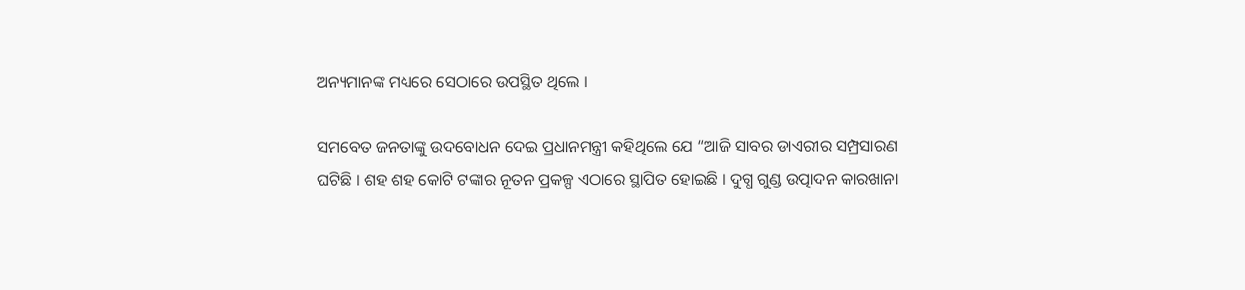ଅନ୍ୟମାନଙ୍କ ମଧ୍ୟରେ ସେଠାରେ ଉପସ୍ଥିତ ଥିଲେ ।

ସମବେତ ଜନତାଙ୍କୁ ଉଦବୋଧନ ଦେଇ ପ୍ରଧାନମନ୍ତ୍ରୀ କହିଥିଲେ ଯେ “ଆଜି ସାବର ଡାଏରୀର ସମ୍ପ୍ରସାରଣ ଘଟିଛି । ଶହ ଶହ କୋଟି ଟଙ୍କାର ନୂତନ ପ୍ରକଳ୍ପ ଏଠାରେ ସ୍ଥାପିତ ହୋଇଛି । ଦୁଗ୍ଧ ଗୁଣ୍ଡ ଉତ୍ପାଦନ କାରଖାନା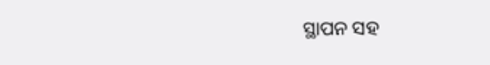ସ୍ଥାପନ ସହ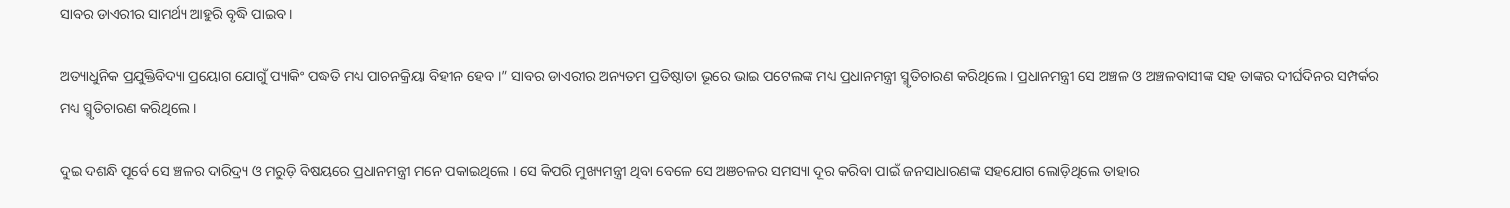ସାବର ଡାଏରୀର ସାମର୍ଥ୍ୟ ଆହୁରି ବୃଦ୍ଧି ପାଇବ ।

ଅତ୍ୟାଧୁନିକ ପ୍ରଯୁକ୍ତିବିଦ୍ୟା ପ୍ରୟୋଗ ଯୋଗୁଁ ପ୍ୟାକିଂ ପଦ୍ଧତି ମଧ୍ୟ ପାଚନକ୍ରିୟା ବିହୀନ ହେବ ।” ସାବର ଡାଏରୀର ଅନ୍ୟତମ ପ୍ରତିଷ୍ଠାତା ଭୂରେ ଭାଇ ପଟେଲଙ୍କ ମଧ୍ୟ ପ୍ରଧାନମନ୍ତ୍ରୀ ସ୍ମୃତିଚାରଣ କରିଥିଲେ । ପ୍ରଧାନମନ୍ତ୍ରୀ ସେ ଅଞ୍ଚଳ ଓ ଅଞ୍ଚଳବାସୀଙ୍କ ସହ ତାଙ୍କର ଦୀର୍ଘଦିନର ସମ୍ପର୍କର ମଧ୍ୟ ସ୍ମୃତିଚାରଣ କରିଥିଲେ ।

ଦୁଇ ଦଶନ୍ଧି ପୂର୍ବେ ସେ ଞ୍ଚଳର ଦାରିଦ୍ର୍ୟ ଓ ମରୁଡ଼ି ବିଷୟରେ ପ୍ରଧାନମନ୍ତ୍ରୀ ମନେ ପକାଇଥିଲେ । ସେ କିପରି ମୁଖ୍ୟମନ୍ତ୍ରୀ ଥିବା ବେଳେ ସେ ଅଞଚଳର ସମସ୍ୟା ଦୂର କରିବା ପାଇଁ ଜନସାଧାରଣଙ୍କ ସହଯୋଗ ଲୋଡ଼ିଥିଲେ ତାହାର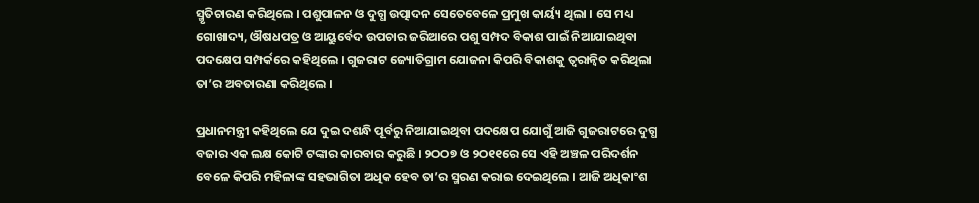ସ୍ମୃତିଚାରଣ କରିଥିଲେ । ପଶୁପାଳନ ଓ ଦୁଗ୍ଧ ଉତ୍ପାଦନ ସେତେବେଳେ ପ୍ରମୁଖ କାର୍ୟ୍ୟ ଥିଲା । ସେ ମଧ୍ୟ ଗୋଖାଦ୍ୟ, ଔଷଧପତ୍ର ଓ ଆୟୁର୍ବେଦ ଉପଚାର ଜରିଆରେ ପଶୁ ସମ୍ପଦ ବିକାଶ ପାଇଁ ନିଆଯାଇଥିବା ପଦକ୍ଷେପ ସମ୍ପର୍କରେ କହିଥିଲେ । ଗୁଜରାଟ ଜ୍ୟୋତିଗ୍ରାମ ଯୋଜନା କିପରି ବିକାଶକୁ ତ୍ୱରାନ୍ୱିତ କରିଥିଲା ତା’ର ଅବତାରଣା କରିଥିଲେ ।

ପ୍ରଧାନମନ୍ତ୍ରୀ କହିଥିଲେ ଯେ ଦୁଇ ଦଶନ୍ଧି ପୂର୍ବରୁ ନିଆଯାଇଥିବା ପଦକ୍ଷେପ ଯୋଗୁଁ ଆଜି ଗୁଜରାଟରେ ଦୁଗ୍ଧ ବଜାର ଏକ ଲକ୍ଷ କୋଟି ଟଙ୍କାର କାରବାର କରୁଛି । ୨ଠଠ୭ ଓ ୨ଠ୧୧ରେ ସେ ଏହି ଅଞ୍ଚଳ ପରିଦର୍ଶନ ବେଳେ କିପରି ମହିଳାଙ୍କ ସହଭାଗିତା ଅଧିକ ହେବ ତା’ର ସ୍ମରଣ କରାଇ ଦେଇଥିଲେ । ଆଜି ଅଧିକାଂଶ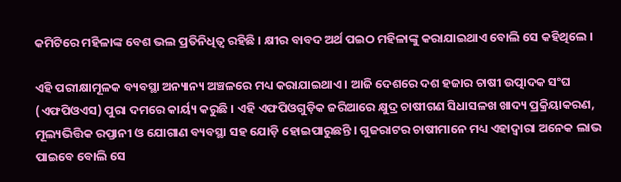କମିଟିରେ ମହିଳାଙ୍କ ବେଶ ଭଲ ପ୍ରତିନିଧିତ୍ୱ ରହିଛି । କ୍ଷୀର ବାବଦ ଅର୍ଥ ପଇଠ ମହିଳାଙ୍କୁ କରାଯାଇଥାଏ ବୋଲି ସେ କହିଥିଲେ ।

ଏହି ପରୀକ୍ଷାମୂଳକ ବ୍ୟବସ୍ଥା ଅନ୍ୟାନ୍ୟ ଅଞ୍ଚଳରେ ମଧ୍ୟ କରାଯାଇଥାଏ । ଆଜି ଦେଶରେ ଦଶ ହଜାର ଚାଷୀ ଉତ୍ପାଦକ ସଂଘ (ଏଫପିଓଏସ) ପୁରା ଦମରେ କାର୍ୟ୍ୟ କରୁଛି । ଏହି ଏଫପିଓଗୁଡ଼ିକ ଜରିଆରେ କ୍ଷୁଦ୍ର ଚାଷୀଗଣ ସିଧାସଳଖ ଖାଦ୍ୟ ପ୍ରକ୍ରିୟାକରଣ, ମୂଲ୍ୟଭିତ୍ତିକ ରପ୍ତାନୀ ଓ ଯୋଗାଣ ବ୍ୟବସ୍ଥା ସହ ଯୋଡ଼ି ହୋଇପାରୁଛନ୍ତି । ଗୁଜରାଟର ଚାଷୀମାନେ ମଧ୍ୟ ଏହାଦ୍ୱାରା ଅନେକ ଲାଭ ପାଇବେ ବୋଲି ସେ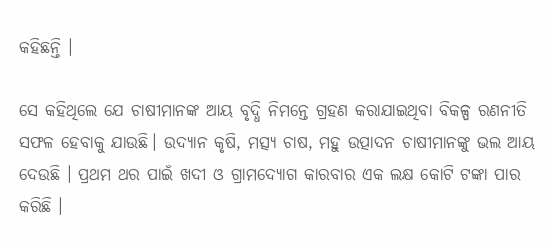କହିଛନ୍ତି ।

ସେ କହିଥିଲେ ଯେ ଚାଷୀମାନଙ୍କ ଆୟ ବୃଦ୍ଧି ନିମନ୍ତେ ଗ୍ରହଣ କରାଯାଇଥିବା ବିକଳ୍ପ ରଣନୀତି ସଫଳ ହେବାକୁ ଯାଉଛି। ଉଦ୍ୟାନ କୃଷି, ମତ୍ସ୍ୟ ଚାଷ, ମହୁ ଉତ୍ପାଦନ ଚାଷୀମାନଙ୍କୁ ଭଲ ଆୟ ଦେଉଛି । ପ୍ରଥମ ଥର ପାଇଁ ଖଦୀ ଓ ଗ୍ରାମଦ୍ୟୋଗ କାରବାର ଏକ ଲକ୍ଷ କୋଟି ଟଙ୍କା ପାର କରିଛି ।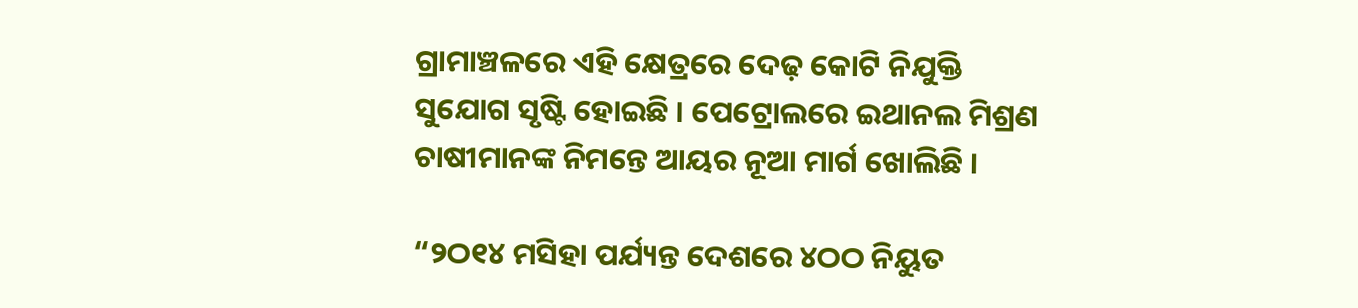ଗ୍ରାମାଞ୍ଚଳରେ ଏହି କ୍ଷେତ୍ରରେ ଦେଢ଼ କୋଟି ନିଯୁକ୍ତି ସୁଯୋଗ ସୃଷ୍ଟି ହୋଇଛି । ପେଟ୍ରୋଲରେ ଇଥାନଲ ମିଶ୍ରଣ ଚାଷୀମାନଙ୍କ ନିମନ୍ତେ ଆୟର ନୂଆ ମାର୍ଗ ଖୋଲିଛି ।

“୨ଠ୧୪ ମସିହା ପର୍ଯ୍ୟନ୍ତ ଦେଶରେ ୪ଠଠ ନିୟୁତ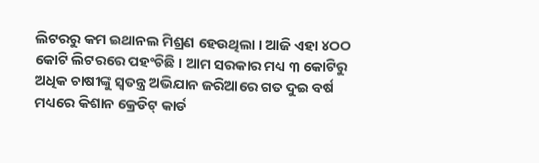ଲିଟରରୁ କମ ଇଥାନଲ ମିଶ୍ରଣ ହେଉଥିଲା । ଆଜି ଏହା ୪ଠଠ କୋଟି ଲିଟରରେ ପହଂଚିଛି । ଆମ ସରକାର ମଧ୍ୟ ୩ କୋଟିରୁ ଅଧିକ ଚାଷୀଙ୍କୁ ସ୍ୱତନ୍ତ୍ର ଅଭିଯାନ ଜରିଆରେ ଗତ ଦୁଇ ବର୍ଷ ମଧ୍ୟରେ କିଶାନ କ୍ରେଡିଟ୍ କାର୍ଡ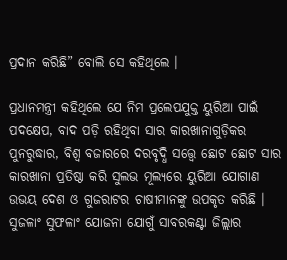ପ୍ରଦାନ କରିଛି” ବୋଲି ସେ କହିଥିଲେ ।

ପ୍ରଧାନମନ୍ତ୍ରୀ କହିଥିଲେ ଯେ ନିମ ପ୍ରଲେପଯୁକ୍ତ ୟୁରିଆ ପାଇଁ ପଦକ୍ଷେପ, ବାଦ ପଡ଼ି ରହିଥିବା ସାର କାରଖାନାଗୁଡ଼ିକର ପୁନରୁଦ୍ଧାର, ବିଶ୍ୱ ବଜାରରେ ଦରବୃଦ୍ଧି ସତ୍ତ୍ୱେ ଛୋଟ ଛୋଟ ସାର କାରଖାନା ପ୍ରତିଷ୍ଠା କରି ସୁଲଭ ମୂଲ୍ୟରେ ୟୁରିଆ ଯୋଗାଣ ଉଭୟ ଦେଶ ଓ ଗୁଜରାଟର ଚାଷୀମାନଙ୍କୁ ଉପକୃତ କରିଛି । ସୁଜଳାଂ ସୁଫଳାଂ ଯୋଜନା ଯୋଗୁଁ ସାବରକଣ୍ଟା ଜିଲ୍ଲାର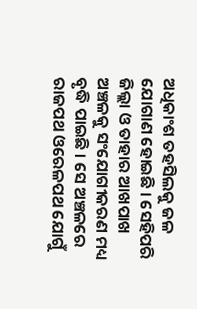ଅଧିକାଂଶ ତହସିଲକୁ ଜଳ ଯୋଗାଣ ହୋଇଛି । ସେହିପରି ଜିଲ୍ଲା ଓ ତାହାର ଆଖପାଖ ଅଞ୍ଚଳକୁ ସଂଯୋଗୀକରଣ ମଧ୍ୟ ବୃଦ୍ଧି ପାଇଛି । ସେ ଅଞ୍ଚଳରେ ରାଜପଥ ଓରେଳପଥ ଯୋଗୁଁ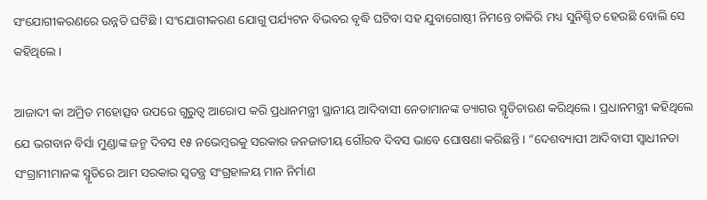ସଂଯୋଗୀକରଣରେ ଉନ୍ନତି ଘଟିଛି । ସଂଯୋଗୀକରଣ ଯୋଗୁ ପର୍ଯ୍ୟଟନ ବିଭବର ବୃଦ୍ଧି ଘଟିବା ସହ ଯୁବାଗୋଷ୍ଠୀ ନିମନ୍ତେ ଚାକିରି ମଧ୍ୟ ସୁନିଶ୍ଚିତ ହେଉଛି ବୋଲି ସେ କହିଥିଲେ ।

ଆଜାଦୀ କା ଅମ୍ରିତ ମହୋତ୍ସବ ଉପରେ ଗୁରୁତ୍ୱ ଆରୋପ କରି ପ୍ରଧାନମନ୍ତ୍ରୀ ସ୍ଥାନୀୟ ଆଦିବାସୀ ନେତାମାନଙ୍କ ତ୍ୟାଗର ସ୍ମୃତିଚାରଣ କରିଥିଲେ । ପ୍ରଧାନମନ୍ତ୍ରୀ କହିଥିଲେ ଯେ ଭଗବାନ ବିର୍ସା ମୁଣ୍ଡାଙ୍କ ଜନ୍ମ ଦିବସ ୧୫ ନଭେମ୍ବରକୁ ସରକାର ଜନଜାତୀୟ ଗୌରବ ଦିବସ ଭାବେ ଘୋଷଣା କରିଛନ୍ତି । “ଦେଶବ୍ୟାପୀ ଆଦିବାସୀ ସ୍ୱାଧୀନତା ସଂଗ୍ରାମୀମାନଙ୍କ ସ୍ମୃତିରେ ଆମ ସରକାର ସ୍ୱତନ୍ତ୍ର ସଂଗ୍ରହାଳୟ ମାନ ନିର୍ମାଣ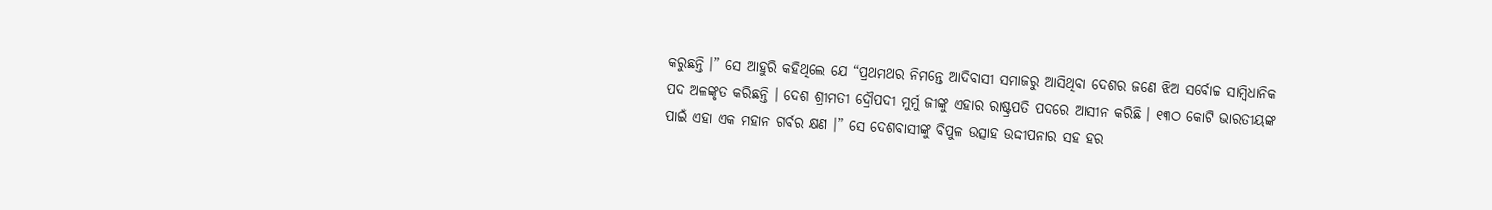କରୁଛନ୍ତି ।” ସେ ଆହୁରି କହିଥିଲେ ଯେ “ପ୍ରଥମଥର ନିମନ୍ତେ ଆଦିବାସୀ ସମାଜରୁ ଆସିଥିବା ଦେଶର ଜଣେ ଝିଅ ସର୍ବୋଚ୍ଚ ସାମ୍ବିଧାନିକ ପଦ ଅଳଙ୍କୃତ କରିଛନ୍ତି । ଦେଶ ଶ୍ରୀମତୀ ଦ୍ରୌପଦୀ ମୁର୍ମୁ ଜୀଙ୍କୁ ଏହାର ରାଷ୍ଟ୍ରପତି ପଦରେ ଆସୀନ କରିଛି । ୧୩ଠ କୋଟି ଭାରତୀୟଙ୍କ ପାଇଁ ଏହା ଏକ ମହାନ ଗର୍ବର କ୍ଷଣ ।” ସେ ଦେଶବାସୀଙ୍କୁ ବିପୁଳ ଉତ୍ସାହ ଉଦ୍ଦୀପନାର ସହ ହର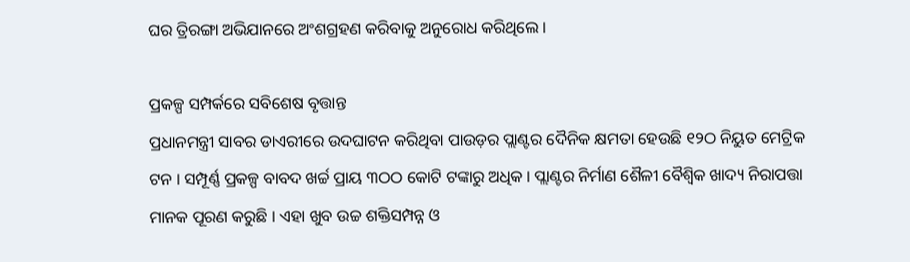ଘର ତ୍ରିରଙ୍ଗା ଅଭିଯାନରେ ଅଂଶଗ୍ରହଣ କରିବାକୁ ଅନୁରୋଧ କରିଥିଲେ ।

ପ୍ରକଳ୍ପ ସମ୍ପର୍କରେ ସବିଶେଷ ବୃତ୍ତାନ୍ତ
ପ୍ରଧାନମନ୍ତ୍ରୀ ସାବର ଡାଏରୀରେ ଉଦଘାଟନ କରିଥିବା ପାଉଡ଼ର ପ୍ଲାଣ୍ଟର ଦୈନିକ କ୍ଷମତା ହେଉଛି ୧୨ଠ ନିୟୁତ ମେଟ୍ରିକ ଟନ । ସମ୍ପୂର୍ଣ୍ଣ ପ୍ରକଳ୍ପ ବାବଦ ଖର୍ଚ୍ଚ ପ୍ରାୟ ୩ଠଠ କୋଟି ଟଙ୍କାରୁ ଅଧିକ । ପ୍ଲାଣ୍ଟର ନିର୍ମାଣ ଶୈଳୀ ବୈଶ୍ୱିକ ଖାଦ୍ୟ ନିରାପତ୍ତା ମାନକ ପୂରଣ କରୁଛି । ଏହା ଖୁବ ଉଚ୍ଚ ଶକ୍ତିସମ୍ପନ୍ନ ଓ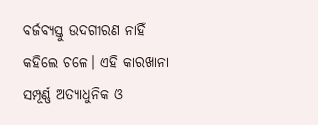ବର୍ଜବ୍ୟସ୍ତୁ ଉଦଗୀରଣ ନାହିଁ କହିଲେ ଚଳେ। ଏହି କାରଖାନା ସମ୍ପୂର୍ଣ୍ଣ ଅତ୍ୟାଧୁନିକ ଓ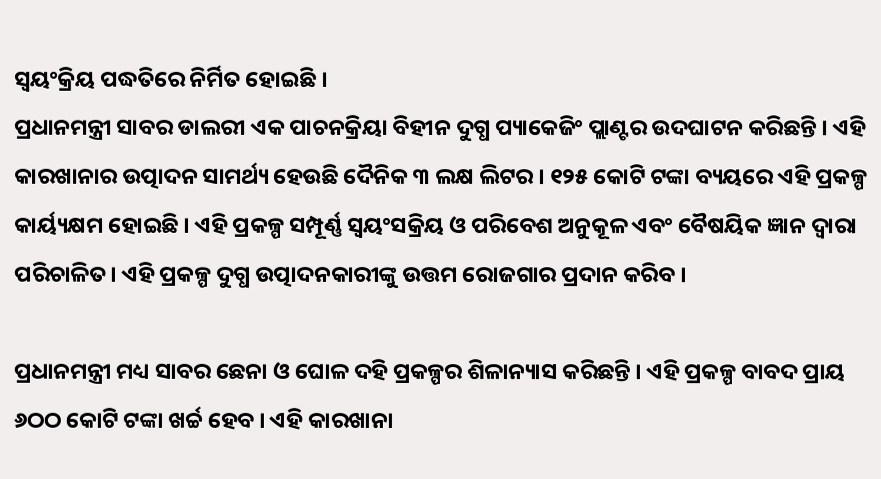ସ୍ୱୟଂକ୍ରିୟ ପଦ୍ଧତିରେ ନିର୍ମିତ ହୋଇଛି ।
ପ୍ରଧାନମନ୍ତ୍ରୀ ସାବର ଡାଲରୀ ଏକ ପାଚନକ୍ରିୟା ବିହୀନ ଦୁଗ୍ଧ ପ୍ୟାକେଜିଂ ପ୍ଲାଣ୍ଟର ଉଦଘାଟନ କରିଛନ୍ତି । ଏହି କାରଖାନାର ଉତ୍ପାଦନ ସାମର୍ଥ୍ୟ ହେଉଛି ଦୈନିକ ୩ ଲକ୍ଷ ଲିଟର । ୧୨୫ କୋଟି ଟଙ୍କା ବ୍ୟୟରେ ଏହି ପ୍ରକଳ୍ପ କାର୍ୟ୍ୟକ୍ଷମ ହୋଇଛି । ଏହି ପ୍ରକଳ୍ପ ସମ୍ପୂର୍ଣ୍ଣ ସ୍ୱୟଂସକ୍ରିୟ ଓ ପରିବେଶ ଅନୁକୂଳ ଏବଂ ବୈଷୟିକ ଜ୍ଞାନ ଦ୍ୱାରା ପରିଚାଳିତ। ଏହି ପ୍ରକଳ୍ପ ଦୁଗ୍ଧ ଉତ୍ପାଦନକାରୀଙ୍କୁ ଉତ୍ତମ ରୋଜଗାର ପ୍ରଦାନ କରିବ ।

ପ୍ରଧାନମନ୍ତ୍ରୀ ମଧ୍ୟ ସାବର ଛେନା ଓ ଘୋଳ ଦହି ପ୍ରକଳ୍ପର ଶିଳାନ୍ୟାସ କରିଛନ୍ତି । ଏହି ପ୍ରକଳ୍ପ ବାବଦ ପ୍ରାୟ ୬ଠଠ କୋଟି ଟଙ୍କା ଖର୍ଚ୍ଚ ହେବ । ଏହି କାରଖାନା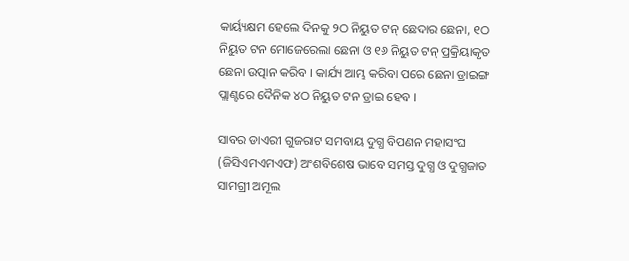କାର୍ୟ୍ୟକ୍ଷମ ହେଲେ ଦିନକୁ ୨ଠ ନିୟୁତ ଟନ୍ ଛେଦାର ଛେନା, ୧ଠ ନିୟୁତ ଟନ ମୋଜେରେଲା ଛେନା ଓ ୧୬ ନିୟୁତ ଟନ୍ ପ୍ରକ୍ରିୟାକୃତ ଛେନା ଉତ୍ପାନ କରିବ । କାର୍ଯ୍ୟ ଆମ୍ଭ କରିବା ପରେ ଛେନା ଡ୍ରାଇଙ୍ଗ ପ୍ଲାଣ୍ଟରେ ଦୈନିକ ୪ଠ ନିୟୁତ ଟନ ଡ୍ରାଇ ହେବ ।

ସାବର ଡାଏରୀ ଗୁଜରାଟ ସମବାୟ ଦୁଗ୍ଧ ବିପଣନ ମହାସଂଘ (ଜିସିଏମଏମଏଫ) ଅଂଶବିଶେଷ ଭାବେ ସମସ୍ତ ଦୁଗ୍ଧ ଓ ଦୁଗ୍ଧଜାତ ସାମଗ୍ରୀ ଅମୂଲ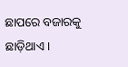ଛାପରେ ବଜାରକୁ ଛାଡ଼ିଥାଏ ।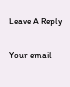Leave A Reply

Your email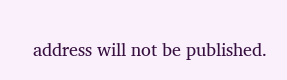address will not be published.